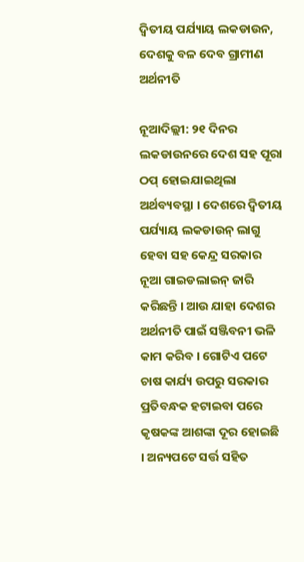ଦ୍ୱିତୀୟ ପର୍ଯ୍ୟାୟ ଲକଡାଉନ, ଦେଶକୁ ବଳ ଦେବ ଗ୍ରାମୀଣ ଅର୍ଥନୀତି

ନୂଆଦିଲ୍ଲୀ: ୨୧ ଦିନର ଲକଡାଉନରେ ଦେଶ ସହ ପୂରା ଠପ୍ ହୋଇଯାଇଥିଲା ଅର୍ଥବ୍ୟବସ୍ଥା । ଦେଶରେ ଦ୍ୱିତୀୟ ପର୍ଯ୍ୟାୟ ଲକଡାଉନ୍ ଲାଗୁ ହେବା ସହ କେନ୍ଦ୍ର ସରକାର ନୂଆ ଗାଇଡଲାଇନ୍ ଜାରି କରିଛନ୍ତି । ଆଉ ଯାହା ଦେଶର ଅର୍ଥନୀତି ପାଇଁ ସଞ୍ଜିବନୀ ଭଳି କାମ କରିବ । ଗୋଟିଏ ପଟେ ଚାଷ କାର୍ଯ୍ୟ ଉପରୁ ସରକାର ପ୍ରତିବନ୍ଧକ ହଟାଇବା ପରେ କୃଷକଙ୍କ ଆଶଙ୍କା ଦୂର ହୋଇଛି । ଅନ୍ୟପଟେ ସର୍ତ୍ତ ସହିତ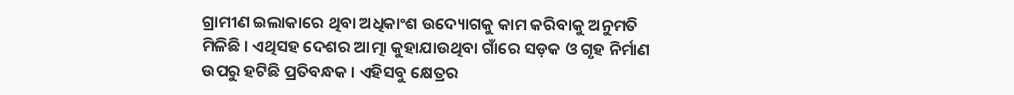ଗ୍ରାମୀଣ ଇଲାକାରେ ଥିବା ଅଧିକାଂଶ ଉଦ୍ୟୋଗକୁ କାମ କରିବାକୁ ଅନୁମତି ମିଳିଛି । ଏଥିସହ ଦେଶର ଆତ୍ମା କୁହାଯାଉଥିବା ଗାଁରେ ସଡ଼କ ଓ ଗୃହ ନିର୍ମାଣ ଉପରୁ ହଟିଛି ପ୍ରତିବନ୍ଧକ । ଏହିସବୁ କ୍ଷେତ୍ରର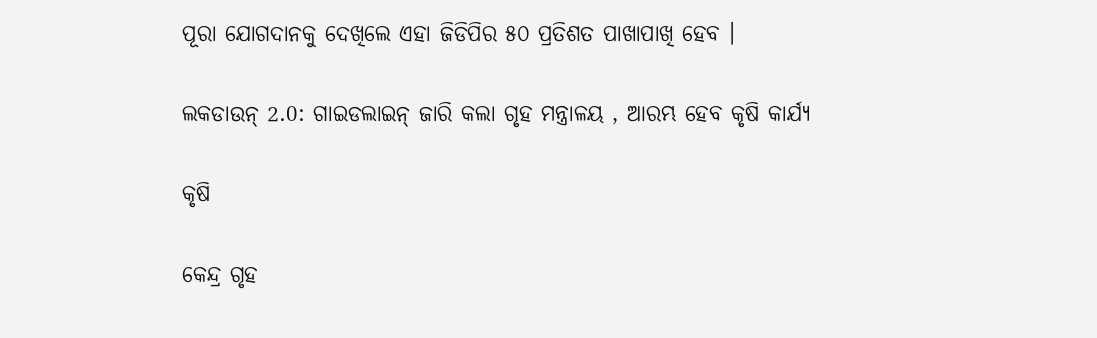ପୂରା ଯୋଗଦାନକୁ ଦେଖିଲେ ଏହା ଜିଡିପିର ୫୦ ପ୍ରତିଶତ ପାଖାପାଖି ହେବ ।

ଲକଡାଉନ୍ 2.0: ଗାଇଡଲାଇନ୍ ଜାରି କଲା ଗୃହ ମନ୍ତ୍ରାଳୟ , ଆରମ୍ଭ ହେବ କୃଷି କାର୍ଯ୍ୟ

କୃଷି

କେନ୍ଦ୍ର ଗୃହ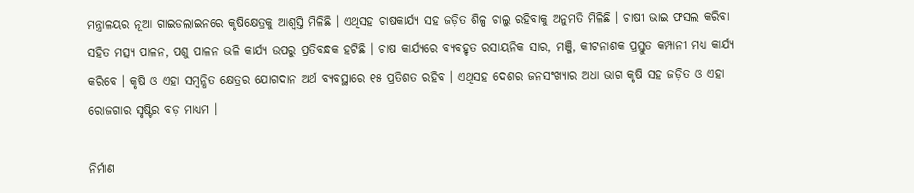ମନ୍ତ୍ରାଳୟର ନୂଆ ଗାଇଡଲାଇନରେ କୃଷିକ୍ଷେତ୍ରକୁ ଆଶ୍ୱସ୍ତି ମିଳିଛି । ଏଥିସହ ଚାଷକାର୍ଯ୍ୟ ସହ ଜଡ଼ିତ ଶିଳ୍ପ ଚାଲୁ ରହିବାକୁ ଅନୁମତି ମିଳିଛି । ଚାଷୀ ଭାଇ ଫସଲ କରିବା ସହିତ ମତ୍ସ୍ୟ ପାଳନ, ପଶୁ ପାଳନ ଭଳି କାର୍ଯ୍ୟ ଉପରୁ ପ୍ରତିବନ୍ଧକ ହଟିଛି । ଚାଷ କାର୍ଯ୍ୟରେ ବ୍ୟବହୃତ ରସାୟନିକ ସାର, ମଞ୍ଜି, କୀଟନାଶକ ପ୍ରସ୍ତୁତ କମ୍ପାନୀ ମଧ୍ୟ କାର୍ଯ୍ୟ କରିବେ । କୃଷି ଓ ଏହା ସମ୍ବନ୍ଧିତ କ୍ଷେତ୍ରର ଯୋଗଦାନ ଅର୍ଥ ବ୍ୟବସ୍ଥାରେ ୧୫ ପ୍ରତିଶତ ରହିବ । ଏଥିସହ ଦେଶର ଜନସଂଖ୍ୟାର ଅଧା ଭାଗ କୃଷି ସହ ଜଡ଼ିତ ଓ ଏହା ରୋଜଗାର ସୃଷ୍ଟିର ବଡ଼ ମାଧ୍ୟମ ।

ନିର୍ମାଣ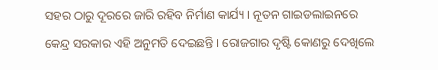ସହର ଠାରୁ ଦୂରରେ ଜାରି ରହିବ ନିର୍ମାଣ କାର୍ଯ୍ୟ । ନୂତନ ଗାଇଡଲାଇନରେ କେନ୍ଦ୍ର ସରକାର ଏହି ଅନୁମତି ଦେଇଛନ୍ତି । ରୋଜଗାର ଦୃଷ୍ଟି କୋଣରୁ ଦେଖିଲେ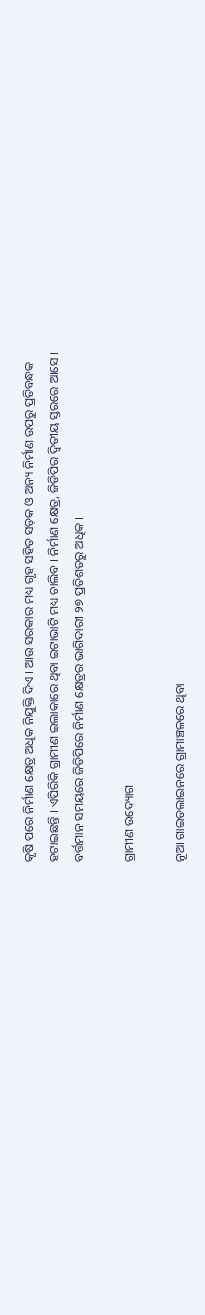କୃଷି ପରେ ନିର୍ମାଣ କ୍ଷେତ୍ର ଅଧିକ ନିଯୁକ୍ତି ଦିଏ । ଆଉ ସରକାର ମଧ୍ୟ ଗୃହ ସହିତ ସଡ଼କ ଓ ଅନ୍ୟ ନିର୍ମାଣ ଉପରୁ ପ୍ରତିବନ୍ଧକ ହଟାଇଛନ୍ତି । ଏପିରିକି ଗ୍ରାମୀଣ ଇଲାକାରେ ଥିବା ଇଟାଭାଟି ମଧ୍ୟ ଚାଲିବ । ନିର୍ମାଣ କ୍ଷେତ୍ର, ଜିଡିପିର ଦ୍ୱିତୀୟ ସ୍ତରରେ ଆସେ । ବର୍ତ୍ତମାନ ସମୟରେ ଜିଡିପିରେ ନିର୍ମାଣ କ୍ଷେତ୍ରର ଭାଗିଦାରୀ ୨୭ ପ୍ରତିଶତରୁ ଅଧିକ ।

ଗ୍ରାମୀଣ ଉଦ୍ୟୋଗ

ନୂଆ ଗାଇଡଲାଇନରେ ଗ୍ରାମାଞ୍ଚଳରେ ଥିବା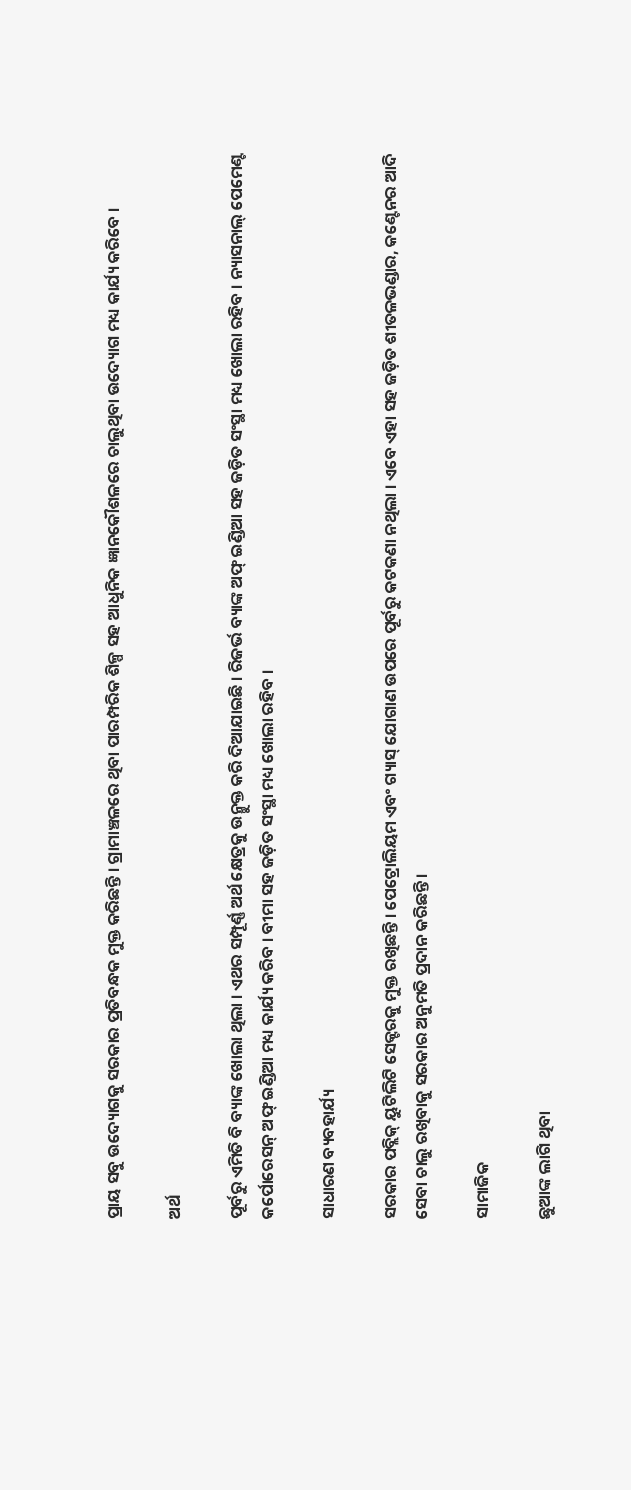ପ୍ରାୟ ସବୁ ଉଦ୍ୟୋଗକୁ ସରକାର ପ୍ରତିବନ୍ଧକ ମୁକ୍ତ କରିଛନ୍ତି । ଗ୍ରାମାଞ୍ଚଳରେ ଥିବା ପାରମ୍ପରିକ ଶିଳ୍ପ ସହ ଆଧୁନିକ ଜ୍ଞାନକୌଶଳରେ ଚାଲୁଥିବା ଉଦ୍ୟୋଗ ମଧ୍ୟ କାର୍ଯ୍ୟ କରିବେ ।

ଅର୍ଥ

ପୂର୍ବରୁ ଏମିତି ବି ବ୍ୟାଙ୍କ ଖୋଲା ଥିଲା । ଏଥର ସମ୍ପୂର୍ଣ୍ଣ ଅର୍ଥ କ୍ଷେତ୍ରକୁ ଉନ୍ମୁକ୍ତ କରି ଦିଆଯାଇଛି । ରିଜର୍ଭ ବ୍ୟାଙ୍କ ଅଫ୍ ଇଣ୍ଡିଆ ସହ ଜଡ଼ିତ ସଂସ୍ଥା ମଧ୍ୟ ଖୋଲା ରହିବ । ନ୍ୟାସନାଲ୍ ପେମେଣ୍ଟ କର୍ପୋରେସନ୍ ଅଫ୍ ଇଣ୍ଡିଆ ମଧ୍ୟ କାର୍ଯ୍ୟ କରିବ । ବୀମା ସହ ଜଡ଼ିତ ସଂସ୍ଥା ମଧ୍ୟ ଖୋଲା ରହିବ ।

ସାଧାରଣ ବ୍ୟବହାର୍ଯ୍ୟ

ସରକାର ପବ୍ଲିକ୍ ୟୁଟିଲିଟି ସେକ୍ଟରକୁ ମୁକ୍ତ ରଖିଛନ୍ତି । ପେଟ୍ରୋଲିୟମ ଏବଂ ଗ୍ୟାସ୍ ଯୋଗାଣ ଉପରେ ପୂର୍ବରୁ କଟକଣା ନଥିଲା । ଏବେ ଏହା ସହ ଜଡ଼ିତ ଶୀତଳଭଣ୍ଡାର, କଣ୍ଟେନର ଆଦି ସେବା ଚାଲୁ ରଖିବାକୁ ସରକାର ଅନୁମତି ପ୍ରଦାନ କରିଛନ୍ତି ।

ସାମାଜିକ

ଛୁଆଙ୍କ ଲାଗି ଥିବା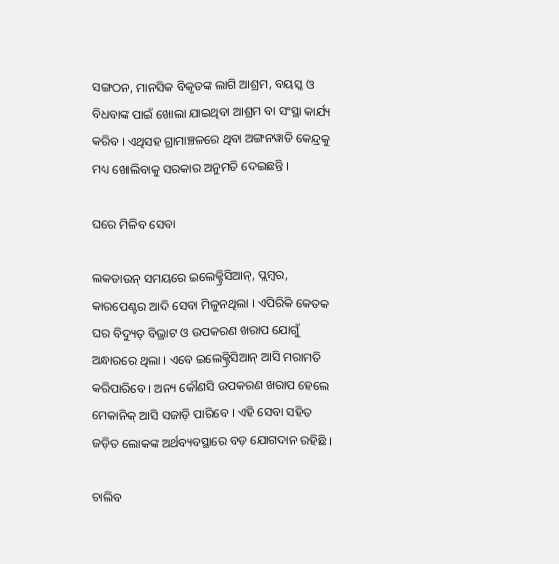ସଙ୍ଗଠନ, ମାନସିକ ବିକୃତଙ୍କ ଲାଗି ଆଶ୍ରମ, ବୟସ୍କ ଓ ବିଧବାଙ୍କ ପାଇଁ ଖୋଲା ଯାଇଥିବା ଆଶ୍ରମ ବା ସଂସ୍ଥା କାର୍ଯ୍ୟ କରିବ । ଏଥିସହ ଗ୍ରାମାଞ୍ଚଳରେ ଥିବା ଅଙ୍ଗନୱାଡି କେନ୍ଦ୍ରକୁ ମଧ୍ୟ ଖୋଲିବାକୁ ସରକାର ଅନୁମତି ଦେଇଛନ୍ତି ।

ଘରେ ମିଳିବ ସେବା

ଲକଡାଉନ୍ ସମୟରେ ଇଲେକ୍ଟ୍ରିସିଆନ୍, ପ୍ଲମ୍ବର, କାରପେଣ୍ଟର ଆଦି ସେବା ମିଳୁନଥିଲା । ଏପିରିକି କେତକ ଘର ବିଦ୍ୟୁତ୍ ବିଭ୍ରାଟ ଓ ଉପକରଣ ଖରାପ ଯୋଗୁଁ ଅନ୍ଧାରରେ ଥିଲା । ଏବେ ଇଲେକ୍ଟ୍ରିସିଆନ୍ ଆସି ମରାମତି କରିପାରିବେ । ଅନ୍ୟ କୌଣସି ଉପକରଣ ଖରାପ ହେଲେ ମେକାନିକ୍ ଆସି ସଜାଡ଼ି ପାରିବେ । ଏହି ସେବା ସହିତ ଜଡ଼ିତ ଲୋକଙ୍କ ଅର୍ଥବ୍ୟବସ୍ଥାରେ ବଡ଼ ଯୋଗଦାନ ରହିଛି ।

ଚାଲିବ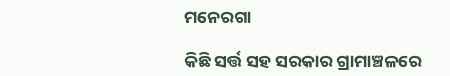ମନେରଗା

କିଛି ସର୍ତ୍ତ ସହ ସରକାର ଗ୍ରାମାଞ୍ଚଳରେ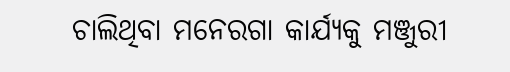ଚାଲିଥିବା ମନେରଗା କାର୍ଯ୍ୟକୁ ମଞ୍ଜୁରୀ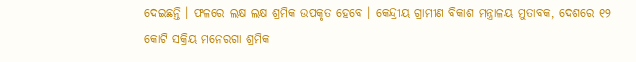ଦେଇଛନ୍ତି । ଫଳରେ ଲକ୍ଷ ଲକ୍ଷ ଶ୍ରମିକ ଉପକୃତ ହେବେ । କେନ୍ଦ୍ରୀୟ ଗ୍ରାମୀଣ ବିକାଶ ମନ୍ତ୍ରାଳୟ ମୁତାବକ, ଦେଶରେ ୧୨ କୋଟି ସକ୍ରିୟ ମନେରଗା ଶ୍ରମିକ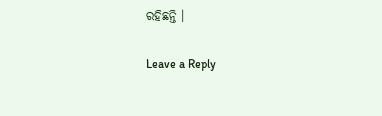ରହିଛନ୍ତି ।

Leave a Reply